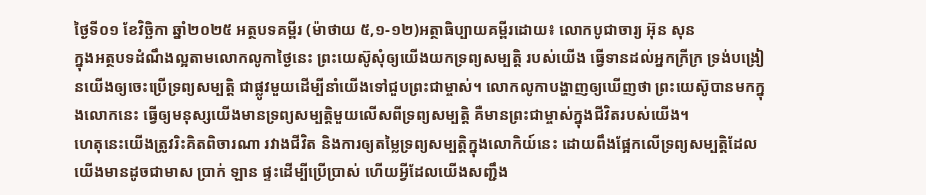ថ្ងៃទី០១ ខែវិច្ឆិកា ឆ្នាំ២០២៥ អត្ថបទគម្ពីរ (ម៉ាថាយ ៥,១-១២)អត្ថាធិប្បាយគម្ពីរដោយ៖ លោកបូជាចារ្យ អ៊ុន សុន
ក្នុងអត្ថបទដំណឹងល្អតាមលោកលូកាថ្ងៃនេះ ព្រះយេស៊ូសុំឲ្យយើងយកទ្រព្យសម្បត្តិ របស់យើង ធ្វើទានដល់អ្នកក្រីក្រ ទ្រង់បង្រៀនយើងឲ្យចេះប្រើទ្រព្យសម្បត្តិ ជាផ្លូវមួយដើម្បីនាំយើងទៅជួបព្រះជាម្ចាស់។ លោកលូកាបង្ហាញឲ្យឃើញថា ព្រះយេស៊ូបានមកក្នុងលោកនេះ ធ្វើឲ្យមនុស្សយើងមានទ្រព្យសម្បត្តិមួយលើសពីទ្រព្យសម្បត្តិ គឺមានព្រះជាម្ចាស់ក្នុងជីវិតរបស់យើង។
ហេតុនេះយើងត្រូវរិះគិតពិចារណា រវាងជីវិត និងការឲ្យតម្លៃទ្រព្យសម្បត្តិក្នុងលោកិយ៍នេះ ដោយពឹងផ្អែកលើទ្រព្យសម្បត្តិដែលយើងមានដូចជាមាស ប្រាក់ ឡាន ផ្ទះដើម្បីប្រើប្រាស់ ហើយអ្វីដែលយើងសញ្ជឹង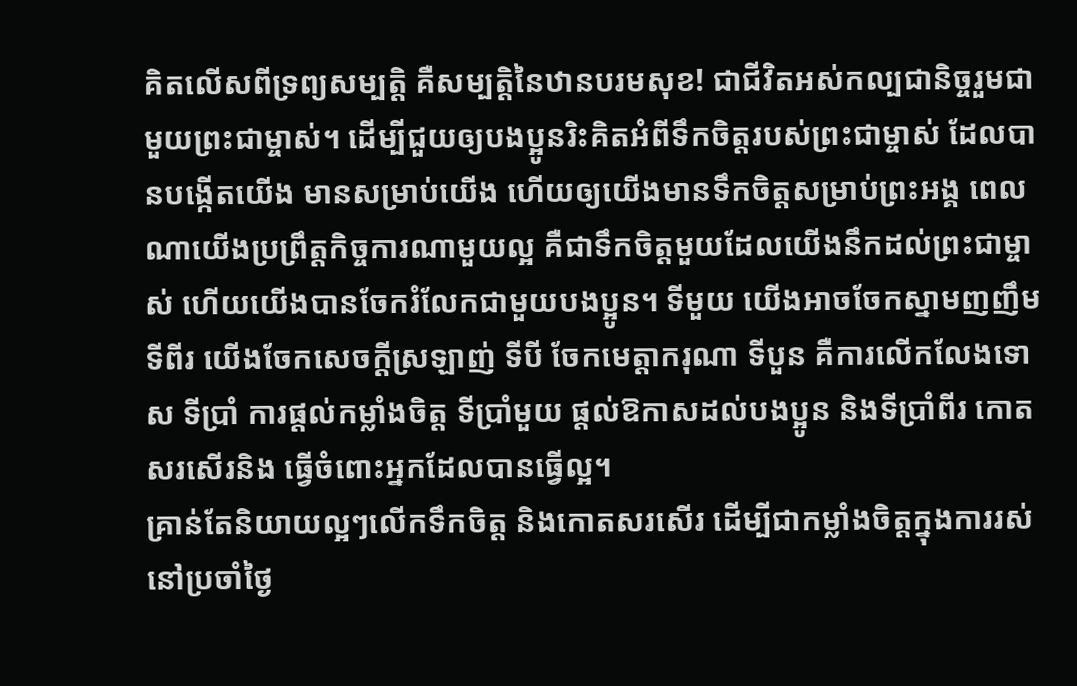គិតលើសពីទ្រព្យសម្បត្តិ គឺសម្បត្តិនៃឋានបរមសុខ! ជាជីវិតអស់កល្បជានិច្ចរួមជាមួយព្រះជាម្ចាស់។ ដើម្បីជួយឲ្យបងប្អូនរិះគិតអំពីទឹកចិត្តរបស់ព្រះជាម្ចាស់ ដែលបានបង្កើតយើង មានសម្រាប់យើង ហើយឲ្យយើងមានទឹកចិត្តសម្រាប់ព្រះអង្គ ពេលណាយើងប្រព្រឹត្តកិច្ចការណាមួយល្អ គឺជាទឹកចិត្តមួយដែលយើងនឹកដល់ព្រះជាម្ចាស់ ហើយយើងបានចែករំលែកជាមួយបងប្អូន។ ទីមួយ យើងអាចចែកស្នាមញញឹម ទីពីរ យើងចែកសេចក្តីស្រឡាញ់ ទីបី ចែកមេត្តាករុណា ទីបួន គឺការលើកលែងទោស ទីប្រាំ ការផ្តល់កម្លាំងចិត្ត ទីប្រាំមួយ ផ្តល់ឱកាសដល់បងប្អូន និងទីប្រាំពីរ កោតសរសើរនិង ធ្វើចំពោះអ្នកដែលបានធ្វើល្អ។
គ្រាន់តែនិយាយល្អៗលើកទឹកចិត្ត និងកោតសរសើរ ដើម្បីជាកម្លាំងចិត្តក្នុងការរស់នៅប្រចាំថ្ងៃ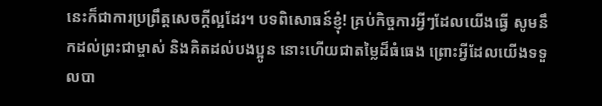នេះក៏ជាការប្រព្រឹត្តសេចក្តីល្អដែរ។ បទពិសោធន៍ខ្ញុំ! គ្រប់កិច្ចការអ្វីៗដែលយើងធើ្វ សូមនឹកដល់ព្រះជាម្ចាស់ និងគិតដល់បងប្អូន នោះហើយជាតម្លៃដ៏ធំធេង ព្រោះអ្វីដែលយើងទទួលបា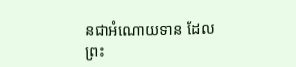នជាអំណោយទាន ដែលព្រះ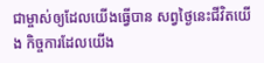ជាម្ចាស់ឲ្យដែលយើងធ្វើបាន សព្វថ្ងៃនេះជីវិតយើង កិច្ចការដែលយើង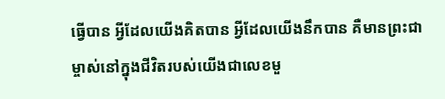ធ្វើបាន អ្វីដែលយើងគិតបាន អ្វីដែលយើងនឹកបាន គឺមានព្រះជាម្ចាស់នៅក្នុងជីវិតរបស់យើងជាលេខមួ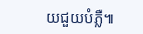យជួយបំភ្លឺ៕